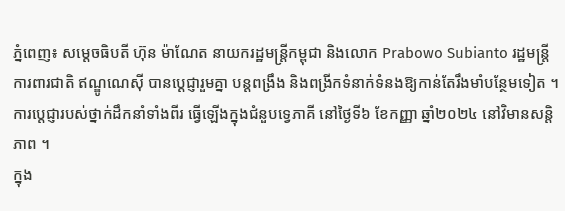ភ្នំពេញ៖ សម្តេចធិបតី ហ៊ុន ម៉ាណែត នាយករដ្ឋមន្ត្រីកម្ពុជា និងលោក Prabowo Subianto រដ្ឋមន្ត្រីការពារជាតិ ឥណ្ឌូណេស៊ី បានប្ដេជ្ញារួមគ្នា បន្តពង្រឹង និងពង្រីកទំនាក់ទំនងឱ្យកាន់តែរឹងមាំបន្ថែមទៀត ។
ការប្តេជ្ញារបស់ថ្នាក់ដឹកនាំទាំងពីរ ធ្វើឡើងក្នុងជំនួបទ្វេភាគី នៅថ្ងៃទី៦ ខែកញ្ញា ឆ្នាំ២០២៤ នៅវិមានសន្តិភាព ។
ក្នុង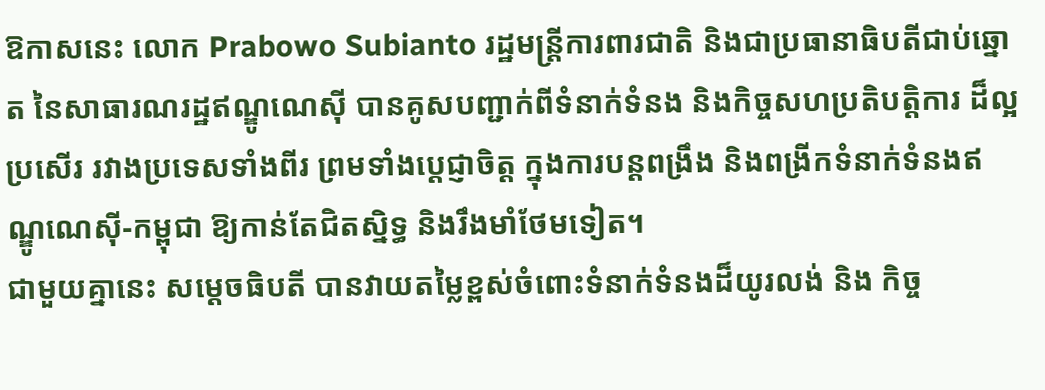ឱកាសនេះ លោក Prabowo Subianto រដ្ឋមន្ត្រីការពារជាតិ និងជាប្រធានាធិបតីជាប់ឆ្នោត នៃសាធារណរដ្ឋឥណ្ឌូណេស៊ី បានគូសបញ្ជាក់ពីទំនាក់ទំនង និងកិច្ចសហប្រតិបត្តិការ ដ៏ល្អប្រសើរ រវាងប្រទេសទាំងពីរ ព្រមទាំងប្ដេជ្ញាចិត្ត ក្នុងការបន្តពង្រឹង និងពង្រីកទំនាក់ទំនងឥណ្ឌូណេស៊ី-កម្ពុជា ឱ្យកាន់តែជិតស្និទ្ធ និងរឹងមាំថែមទៀត។
ជាមួយគ្នានេះ សម្ដេចធិបតី បានវាយតម្លៃខ្ពស់ចំពោះទំនាក់ទំនងដ៏យូរលង់ និង កិច្ច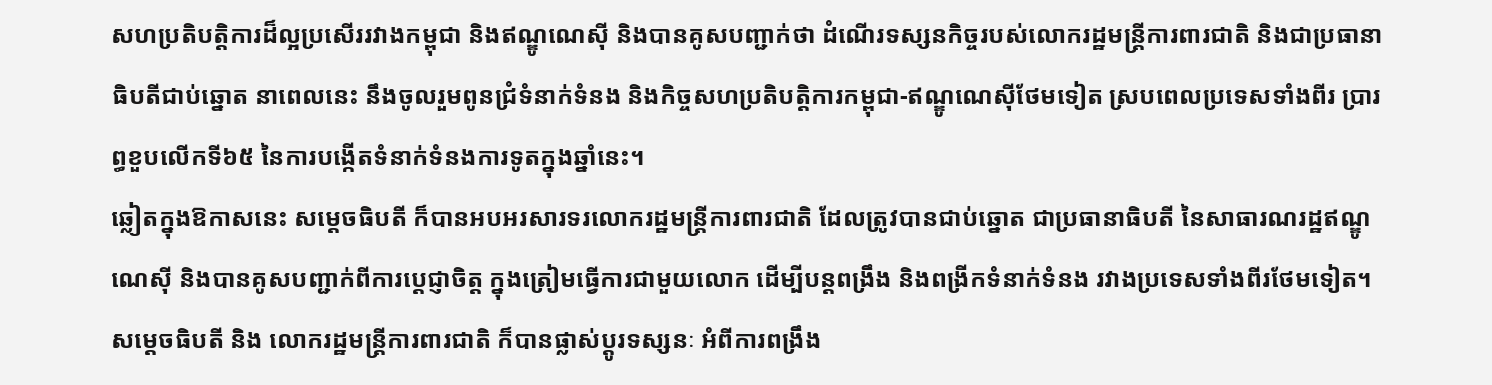សហប្រតិបត្តិការដ៏ល្អប្រសើររវាងកម្ពុជា និងឥណ្ឌូណេស៊ី និងបានគូសបញ្ជាក់ថា ដំណើរទស្សនកិច្ចរបស់លោករដ្ឋមន្ត្រីការពារជាតិ និងជាប្រធានាធិបតីជាប់ឆ្នោត នាពេលនេះ នឹងចូលរួមពូនជ្រំទំនាក់ទំនង និងកិច្ចសហប្រតិបត្តិការកម្ពុជា-ឥណ្ឌូណេស៊ីថែមទៀត ស្របពេលប្រទេសទាំងពីរ ប្រារព្ធខួបលើកទី៦៥ នៃការបង្កើតទំនាក់ទំនងការទូតក្នុងឆ្នាំនេះ។
ឆ្លៀតក្នុងឱកាសនេះ សម្តេចធិបតី ក៏បានអបអរសារទរលោករដ្ឋមន្ត្រីការពារជាតិ ដែលត្រូវបានជាប់ឆ្នោត ជាប្រធានាធិបតី នៃសាធារណរដ្ឋឥណ្ឌូណេស៊ី និងបានគូសបញ្ជាក់ពីការប្ដេជ្ញាចិត្ត ក្នុងត្រៀមធ្វើការជាមួយលោក ដើម្បីបន្តពង្រឹង និងពង្រីកទំនាក់ទំនង រវាងប្រទេសទាំងពីរថែមទៀត។
សម្ដេចធិបតី និង លោករដ្ឋមន្ត្រីការពារជាតិ ក៏បានផ្លាស់ប្តូរទស្សនៈ អំពីការពង្រឹង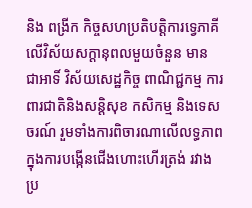និង ពង្រីក កិច្ចសហប្រតិបត្តិការទ្វេភាគី លើវិស័យសក្ដានុពលមួយចំនួន មាន ជាអាទិ៍ វិស័យសេដ្ឋកិច្ច ពាណិជ្ជកម្ម ការពារជាតិនិងសន្ដិសុខ កសិកម្ម និងទេសចរណ៍ រួមទាំងការពិចារណាលើលទ្ធភាពក្នុងការបង្កើនជើងហោះហើរត្រង់ រវាងប្រ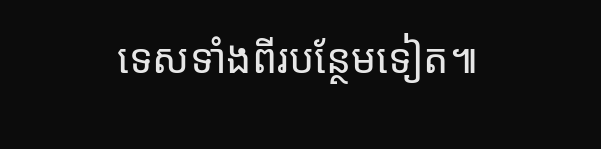ទេសទាំងពីរបន្ថែមទៀត៕